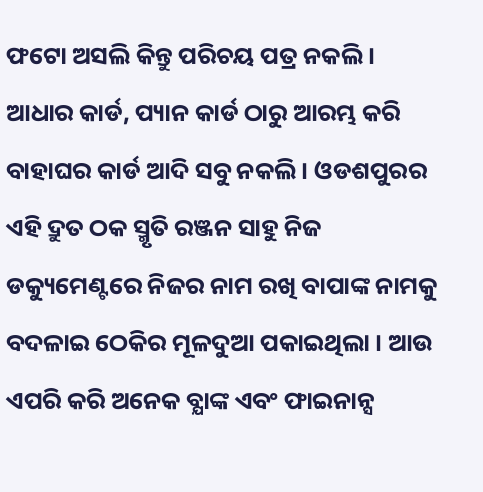ଫଟୋ ଅସଲି କିନ୍ତୁ ପରିଚୟ ପତ୍ର ନକଲି । ଆଧାର କାର୍ଡ, ପ୍ୟାନ କାର୍ଡ ଠାରୁ ଆରମ୍ଭ କରି ବାହାଘର କାର୍ଡ ଆଦି ସବୁ ନକଲି । ଓଡଶପୁରର ଏହି ଦ୍ରୁତ ଠକ ସ୍ମୃତି ରଞ୍ଜନ ସାହୁ ନିଜ ଡକ୍ୟୁମେଣ୍ଟରେ ନିଜର ନାମ ରଖି ବାପାଙ୍କ ନାମକୁ ବଦଳାଇ ଠେକିର ମୂଳଦୁଆ ପକାଇଥିଲା । ଆଉ ଏପରି କରି ଅନେକ ବ୍ଯାଙ୍କ ଏବଂ ଫାଇନାନ୍ସ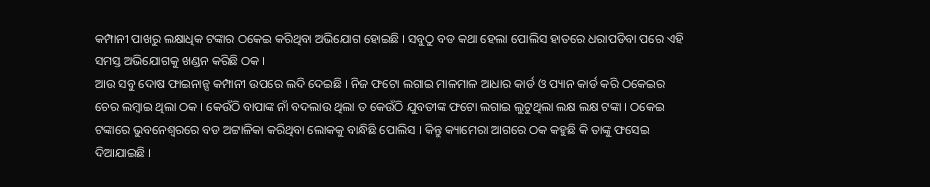କମ୍ପାନୀ ପାଖରୁ ଲକ୍ଷାଧିକ ଟଙ୍କାର ଠକେଇ କରିଥିବା ଅଭିଯୋଗ ହୋଇଛି । ସବୁଠୁ ବଡ କଥା ହେଲା ପୋଲିସ ହାତରେ ଧରାପଡିବା ପରେ ଏହି ସମସ୍ତ ଅଭିଯୋଗକୁ ଖଣ୍ଡନ କରିଛି ଠକ ।
ଆଉ ସବୁ ଦୋଷ ଫାଇନାନ୍ସ କମ୍ପାନୀ ଉପରେ ଲଦି ଦେଇଛି । ନିଜ ଫଟୋ ଲଗାଇ ମାଳମାଳ ଆଧାର କାର୍ଡ ଓ ପ୍ୟାନ କାର୍ଡ କରି ଠକେଇର ଚେର ଲମ୍ବାଇ ଥିଲା ଠକ । କେଉଁଠି ବାପାଙ୍କ ନାଁ ବଦଲାଉ ଥିଲା ତ କେଉଁଠି ଯୁବତୀଙ୍କ ଫଟୋ ଲଗାଇ ଲୁଟୁଥିଲା ଲକ୍ଷ ଲକ୍ଷ ଟଙ୍କା । ଠକେଇ ଟଙ୍କାରେ ଭୁବନେଶ୍ବରରେ ବଡ ଅଟ୍ଟାଳିକା କରିଥିବା ଲୋକକୁ ବାନ୍ଧିଛି ପୋଲିସ । କିନ୍ତୁ କ୍ୟାମେରା ଆଗରେ ଠକ କହୁଛି କି ତାଙ୍କୁ ଫସେଇ ଦିଆଯାଇଛି ।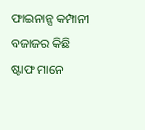ଫାଇନାନ୍ସ କମ୍ପାନୀ ବଜାଜର କିଛି ଷ୍ଟାଫ ମାନେ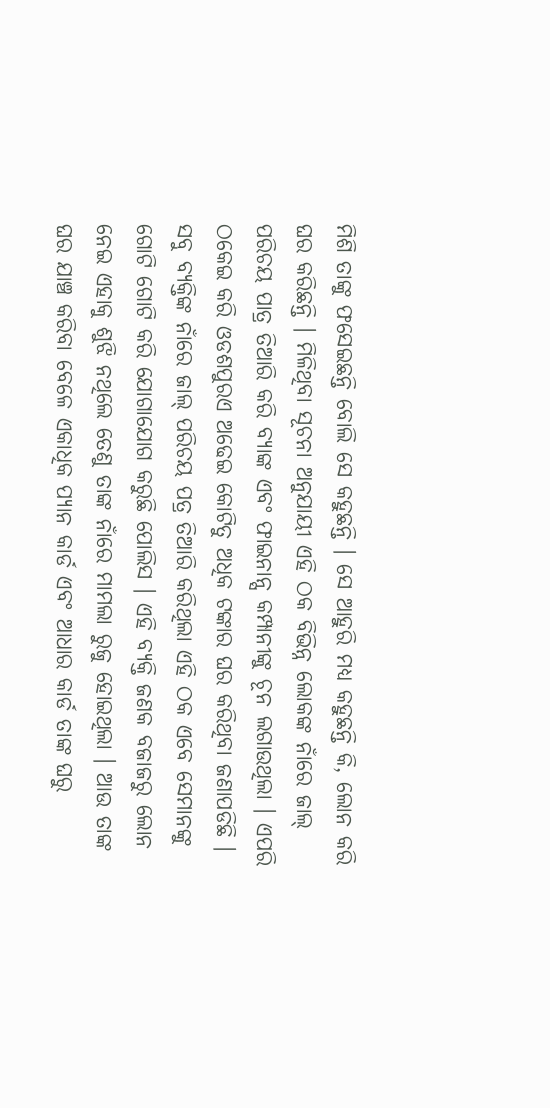ମିଶି ତାଙ୍କୁ ଫସେଇଛନ୍ତି ବୋଲି ସେ କହୁଛନ୍ତି । ସେ ଆହୁରି ମଧ୍ୟ କହୁଛନ୍ତି କି, ଲୋନ କରି ଘର କରିଛନ୍ତି । ମିଳିଥିବା ସୂଚନା ଅନୁଯାୟୀ ଏହି ଠକ ବିଭିନ୍ନ ଲୋକଙ୍କ ନାଁରେ ଜାଲ୍ ପରିଚୟ ପାତ୍ର ତିଆରି କରି ବ୍ଯାଙ୍କ ଏବଂ ଫାଇନାନ୍ସ କମ୍ପାନୀଙ୍କୁ ଚୂନ ଲଗାଉଥିଲା । ଏପରି ଠକେଇ କରି ଓଡଶପୁରଏ ଅଢେଇ କୋଟିତୁ ଅଧିକ ଟଙ୍କାର ଘର କରିଥିବା ଜଣାପଡିଛି ।
ସବୁ ବ୍ୟକ୍ତିଙ୍କ ନାଁରେ ଜାଲ୍ ପରିଚୟ ପତ୍ର ତିଆରି କରିଥିଲା ଏହି ଠକ ଏବେ ସେମାନଙ୍କୁ ଗୋଟି ଗୋଟି କରି ଯୋଗାଯୋଗ କରୁଛି ପୋଲିସ । ଏହି ବ୍ୟକ୍ତି ଜଣକ ବଜାଜରୁ ଲୋନ ନେଇ ଏହାକୁ ଶୁଝି ନଥିଲେ ତେଣୁ ତାଙ୍କ ନାଁରେ ମାମଲା ରୁଜୁ ହୋଇଥିଲା । ଆଉ ତାଙ୍କ ଘର ଯାଞ୍ଚ କରିବା ବେଳେ ଏକାଧିକ ପ୍ୟାନ କାର୍ଡ ଏବଂ ଆଧାର କାର୍ଡ ତାଙ୍କ ଘରୁ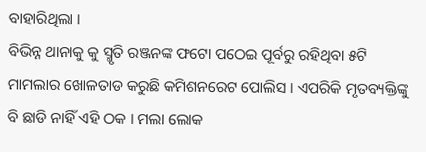ବାହାରିଥିଲା ।
ବିଭିନ୍ନ ଥାନାକୁ କୁ ସ୍ମୃତି ରଞ୍ଜନଙ୍କ ଫଟୋ ପଠେଇ ପୂର୍ବରୁ ରହିଥିବା ୫ଟି ମାମଲାର ଖୋଳତାଡ କରୁଛି କମିଶନରେଟ ପୋଲିସ । ଏପରିକି ମୃତବ୍ୟକ୍ତିଙ୍କୁ ବି ଛାଡି ନାହିଁ ଏହି ଠକ । ମଲା ଲୋକ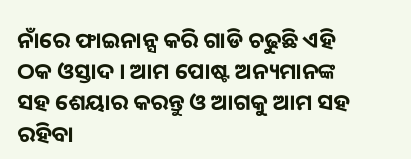ନାଁରେ ଫାଇନାନ୍ସ କରି ଗାଡି ଚଢୁଛି ଏହି ଠକ ଓସ୍ତାଦ । ଆମ ପୋଷ୍ଟ ଅନ୍ୟମାନଙ୍କ ସହ ଶେୟାର କରନ୍ତୁ ଓ ଆଗକୁ ଆମ ସହ ରହିବା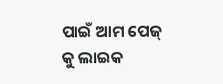ପାଇଁ ଆମ ପେଜ୍ କୁ ଲାଇକ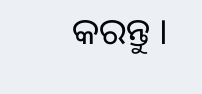କରନ୍ତୁ ।